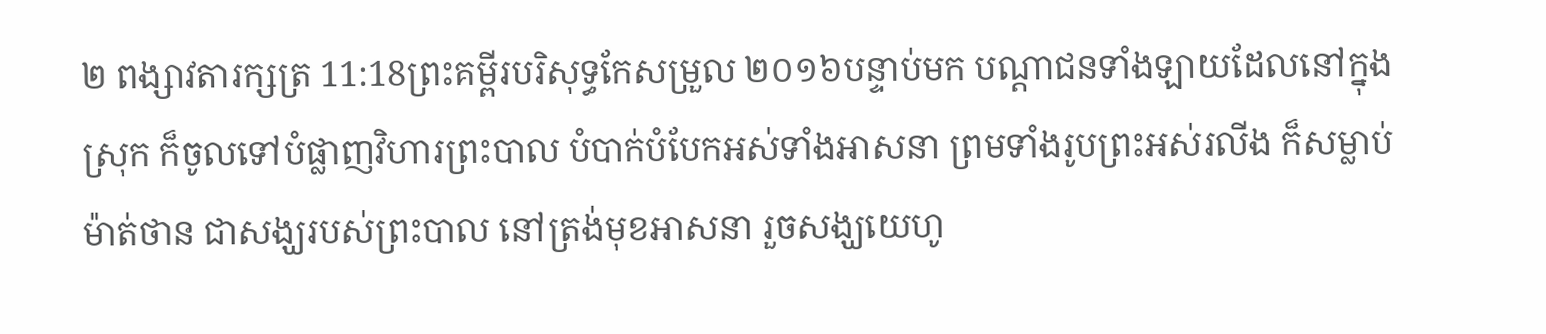២ ពង្សាវតារក្សត្រ 11:18ព្រះគម្ពីរបរិសុទ្ធកែសម្រួល ២០១៦បន្ទាប់មក បណ្ដាជនទាំងឡាយដែលនៅក្នុងស្រុក ក៏ចូលទៅបំផ្លាញវិហារព្រះបាល បំបាក់បំបែកអស់ទាំងអាសនា ព្រមទាំងរូបព្រះអស់រលីង ក៏សម្លាប់ម៉ាត់ថាន ជាសង្ឃរបស់ព្រះបាល នៅត្រង់មុខអាសនា រួចសង្ឃយេហូ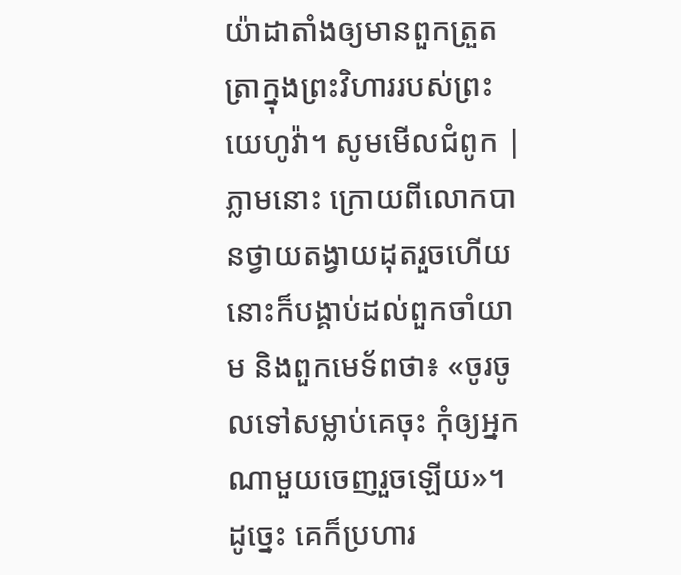យ៉ាដាតាំងឲ្យមានពួកត្រួតត្រាក្នុងព្រះវិហាររបស់ព្រះយេហូវ៉ា។ សូមមើលជំពូក |
ភ្លាមនោះ ក្រោយពីលោកបានថ្វាយតង្វាយដុតរួចហើយ នោះក៏បង្គាប់ដល់ពួកចាំយាម និងពួកមេទ័ពថា៖ «ចូរចូលទៅសម្លាប់គេចុះ កុំឲ្យអ្នកណាមួយចេញរួចឡើយ»។ ដូច្នេះ គេក៏ប្រហារ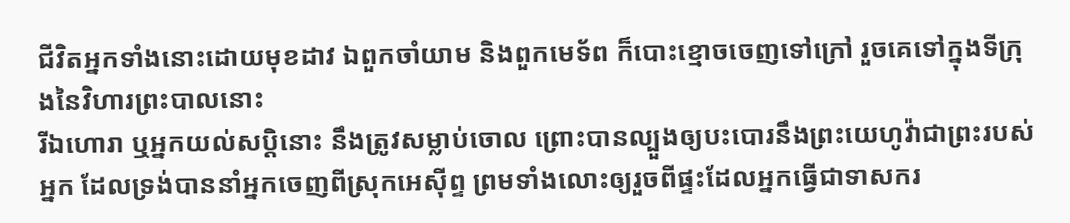ជីវិតអ្នកទាំងនោះដោយមុខដាវ ឯពួកចាំយាម និងពួកមេទ័ព ក៏បោះខ្មោចចេញទៅក្រៅ រួចគេទៅក្នុងទីក្រុងនៃវិហារព្រះបាលនោះ
រីឯហោរា ឬអ្នកយល់សប្តិនោះ នឹងត្រូវសម្លាប់ចោល ព្រោះបានល្បួងឲ្យបះបោរនឹងព្រះយេហូវ៉ាជាព្រះរបស់អ្នក ដែលទ្រង់បាននាំអ្នកចេញពីស្រុកអេស៊ីព្ទ ព្រមទាំងលោះឲ្យរួចពីផ្ទះដែលអ្នកធ្វើជាទាសករ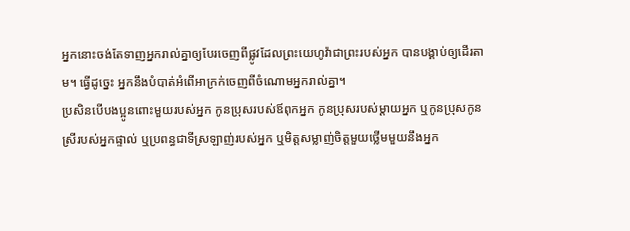អ្នកនោះចង់តែទាញអ្នករាល់គ្នាឲ្យបែរចេញពីផ្លូវដែលព្រះយេហូវ៉ាជាព្រះរបស់អ្នក បានបង្គាប់ឲ្យដើរតាម។ ធ្វើដូច្នេះ អ្នកនឹងបំបាត់អំពើអាក្រក់ចេញពីចំណោមអ្នករាល់គ្នា។
ប្រសិនបើបងប្អូនពោះមួយរបស់អ្នក កូនប្រុសរបស់ឪពុកអ្នក កូនប្រុសរបស់ម្ដាយអ្នក ឬកូនប្រុសកូនស្រីរបស់អ្នកផ្ទាល់ ឬប្រពន្ធជាទីស្រឡាញ់របស់អ្នក ឬមិត្តសម្លាញ់ចិត្តមួយថ្លើមមួយនឹងអ្នក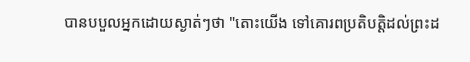បានបបួលអ្នកដោយស្ងាត់ៗថា "តោះយើង ទៅគោរពប្រតិបត្តិដល់ព្រះដ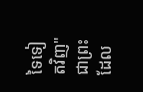ទៃទៀតវិញ" ជាព្រះដែល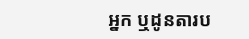អ្នក ឬដូនតារប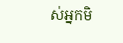ស់អ្នកមិ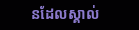នដែលស្គាល់